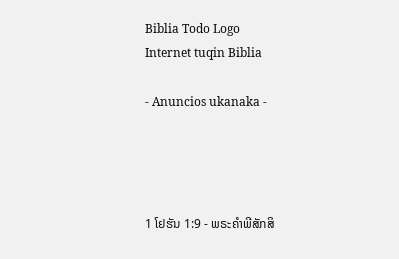Biblia Todo Logo
Internet tuqin Biblia

- Anuncios ukanaka -




1 ໂຢຮັນ 1:9 - ພຣະຄຳພີສັກສິ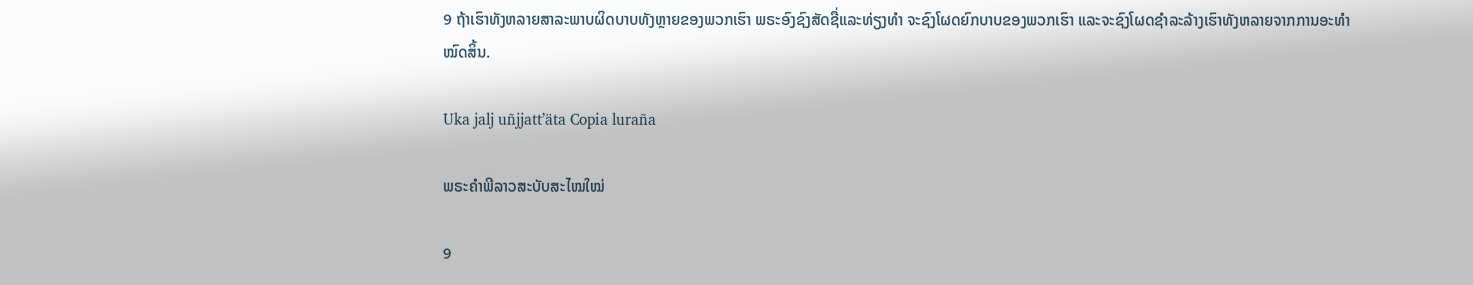9 ຖ້າເຮົາທັງຫລາຍສາລະພາບຜິດບາບທັງຫຼາຍຂອງພວກເຮົາ ພຣະອົງຊົງສັດຊື່ແລະທ່ຽງທຳ ຈະຊົງໂຜດຍົກບາບຂອງພວກເຮົາ ແລະຈະຊົງໂຜດຊຳລະລ້າງເຮົາທັງຫລາຍຈາກການອະທຳໝົດສິ້ນ.

Uka jalj uñjjattʼäta Copia luraña

ພຣະຄຳພີລາວສະບັບສະໄໝໃໝ່

9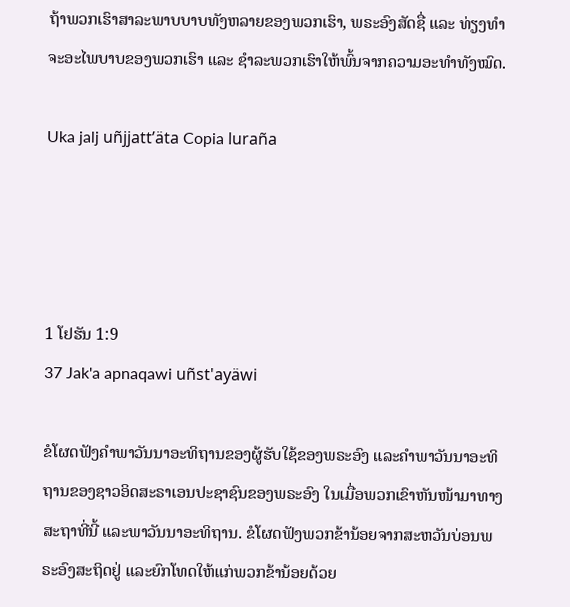ຖ້າພວກເຮົາສາລະພາບບາບທັງຫລາຍຂອງພວກເຮົາ, ພຣະອົງສັດຊື່ ແລະ ທ່ຽງທຳຈະອະໄພບາບຂອງພວກເຮົາ ແລະ ຊຳລະພວກເຮົາໃຫ້ພົ້ນຈາກຄວາມອະທຳທັງໝົດ.

Uka jalj uñjjattʼäta Copia luraña




1 ໂຢຮັນ 1:9
37 Jak'a apnaqawi uñst'ayäwi

ຂໍໂຜດຟັງຄຳພາວັນນາອະທິຖານຂອງຜູ້ຮັບໃຊ້ຂອງພຣະອົງ ແລະຄຳພາວັນນາອະທິຖານຂອງຊາວອິດສະຣາເອນປະຊາຊົນຂອງພຣະອົງ ໃນເມື່ອພວກເຂົາຫັນໜ້າມາທາງສະຖາທີ່ນີ້ ແລະພາວັນນາອະທິຖານ. ຂໍໂຜດຟັງພວກຂ້ານ້ອຍຈາກສະຫວັນບ່ອນພຣະອົງສະຖິດຢູ່ ແລະຍົກໂທດໃຫ້ແກ່ພວກຂ້ານ້ອຍດ້ວຍ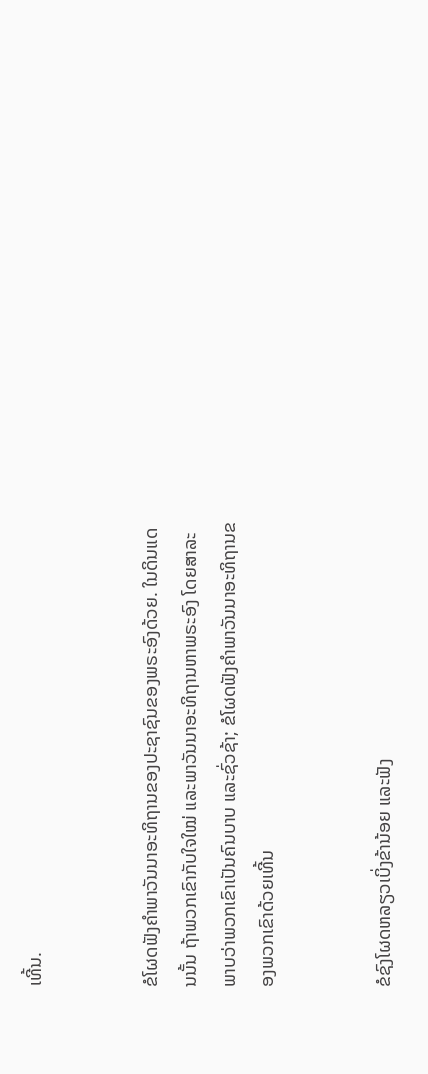ເທີ້ນ.


ຂໍໂຜດຟັງຄຳພາວັນນາອະທິຖານຂອງປະຊາຊົນຂອງພຣະອົງດ້ວຍ. ໃນດິນແດນນັ້ນ ຖ້າພວກເຂົາກັບໃຈໃໝ່ ແລະພາວັນນາອະທິຖານຫາພຣະອົງ ໂດຍສາລະພາບວ່າພວກເຂົາເປັນຄົນບາບ ແລະຊົ່ວຊ້າ; ຂໍໂຜດຟັງຄຳພາວັນນາອະທິຖານຂອງພວກເຂົາດ້ວຍເທີ້ນ


ຂໍຊົງໂຜດຫລຽວເບິ່ງຂ້ານ້ອຍ ແລະຟັງ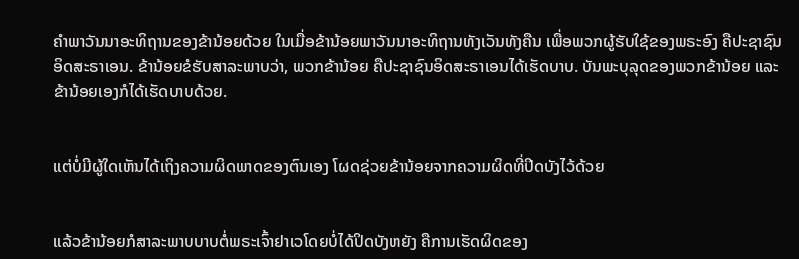ຄຳພາວັນນາອະທິຖານຂອງຂ້ານ້ອຍດ້ວຍ ໃນເມື່ອຂ້ານ້ອຍພາວັນນາອະທິຖານທັງເວັນທັງຄືນ ເພື່ອພວກຜູ້ຮັບໃຊ້ຂອງພຣະອົງ ຄືປະຊາຊົນອິດສະຣາເອນ. ຂ້ານ້ອຍຂໍຮັບສາລະພາບວ່າ, ພວກຂ້ານ້ອຍ ຄືປະຊາຊົນອິດສະຣາເອນໄດ້ເຮັດບາບ. ບັນພະບຸລຸດຂອງພວກຂ້ານ້ອຍ ແລະຂ້ານ້ອຍເອງກໍໄດ້ເຮັດບາບດ້ວຍ.


ແຕ່ບໍ່ມີຜູ້ໃດເຫັນໄດ້ເຖິງຄວາມຜິດພາດຂອງຕົນເອງ ໂຜດຊ່ວຍຂ້ານ້ອຍຈາກຄວາມຜິດທີ່ປິດບັງໄວ້ດ້ວຍ


ແລ້ວຂ້ານ້ອຍກໍສາລະພາບບາບຕໍ່ພຣະເຈົ້າຢາເວໂດຍບໍ່ໄດ້ປິດບັງຫຍັງ ຄືການເຮັດຜິດຂອງ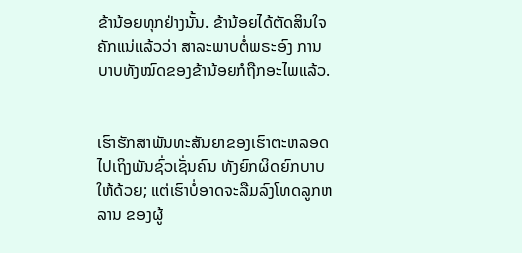ຂ້ານ້ອຍທຸກຢ່າງນັ້ນ. ຂ້ານ້ອຍໄດ້ຕັດສິນໃຈຄັກແນ່ແລ້ວວ່າ ສາລະພາບຕໍ່ພຣະອົງ ການບາບທັງໝົດຂອງຂ້ານ້ອຍກໍຖືກອະໄພແລ້ວ.


ເຮົາຮັກສາພັນທະສັນຍາຂອງເຮົາຕະຫລອດໄປເຖິງພັນຊົ່ວເຊັ່ນຄົນ ທັງຍົກຜິດຍົກບາບໃຫ້ດ້ວຍ; ແຕ່ເຮົາບໍ່ອາດຈະລືມລົງໂທດລູກຫລານ ຂອງຜູ້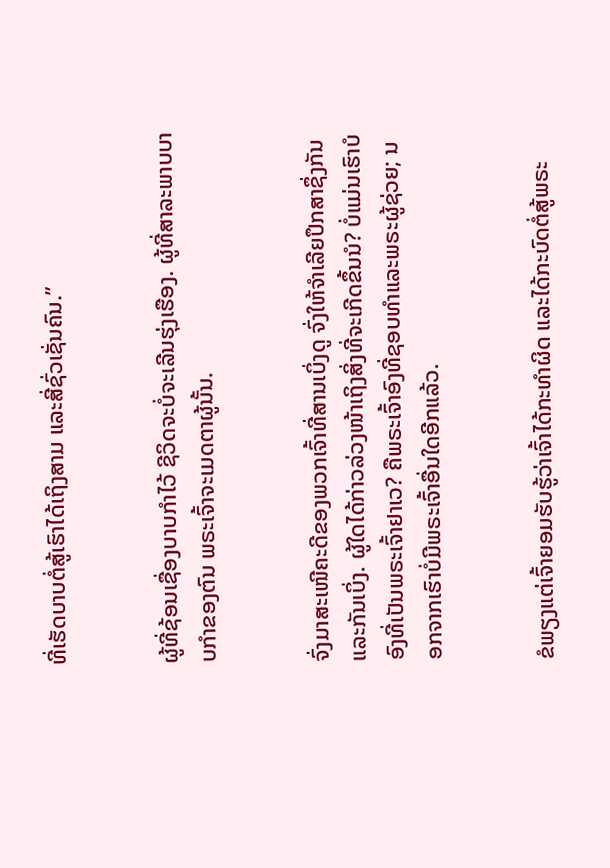ທີ່ເຮັດບາບຕໍ່ສູ້ເຮົາໄດ້ເຖິງສາມ ແລະສີ່ຊົ່ວເຊັ່ນຄົນ.”


ຜູ້ທີ່ຊ້ອນເຊື່ອງບາບກຳໄວ້ ຊີວິດຈະບໍ່ຈະເລີນຮຸ່ງເຮືອງ. ຜູ້ທີ່ສາລະພາບບາບກຳຂອງຕົນ ພຣະເຈົ້າຈະເມດຕາຜູ້ນັ້ນ.


ຈົ່ງມາສະເໜີຄະດີຂອງພວກເຈົ້າທີ່ສານເບິ່ງດູ ຈົ່ງໃຫ້ຈຳເລີຍປຶກສາຊຶ່ງກັນແລະກັນເບິ່ງ. ຜູ້ໃດໄດ້ກ່າວລ່ວງໜ້າເຖິງສິ່ງທີ່ຈະເກີດຂຶ້ນນໍ? ບໍ່ແມ່ນເຮົາບໍ ອົງທີ່ເປັນພຣະເຈົ້າຢາເວ? ຄືພຣະເຈົ້າອົງທີ່ຊອບທຳແລະພຣະຜູ້ຊ່ວຍ; ນອກຈາກເຮົາບໍ່ມີພຣະເຈົ້າອື່ນໃດອີກແລ້ວ.


ຂໍພຽງແຕ່ເຈົ້າຍອມຮັບຮູ້ວ່າເຈົ້າໄດ້ກະທຳຜິດ ແລະໄດ້ກະບົດຕໍ່ສູ້ພຣະ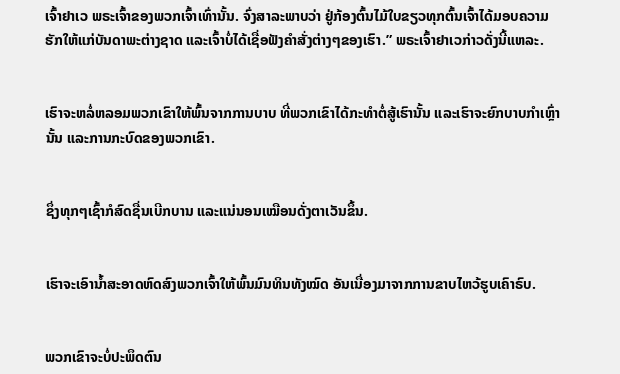ເຈົ້າຢາເວ ພຣະເຈົ້າຂອງພວກເຈົ້າເທົ່ານັ້ນ. ຈົ່ງສາລະພາບວ່າ ຢູ່ກ້ອງຕົ້ນໄມ້ໃບຂຽວທຸກຕົ້ນເຈົ້າໄດ້ມອບຄວາມຮັກໃຫ້ແກ່ບັນດາພະຕ່າງຊາດ ແລະເຈົ້າບໍ່ໄດ້ເຊື່ອຟັງຄຳສັ່ງຕ່າງໆຂອງເຮົາ.” ພຣະເຈົ້າຢາເວກ່າວດັ່ງນີ້ແຫລະ.


ເຮົາຈະຫລໍ່ຫລອມພວກເຂົາໃຫ້ພົ້ນຈາກການບາບ ທີ່ພວກເຂົາໄດ້ກະທຳຕໍ່ສູ້ເຮົານັ້ນ ແລະເຮົາຈະຍົກບາບກຳເຫຼົ່ານັ້ນ ແລະການກະບົດຂອງພວກເຂົາ.


ຊຶ່ງທຸກໆເຊົ້າກໍສົດຊື່ນເບີກບານ ແລະແນ່ນອນເໝືອນດັ່ງຕາເວັນຂຶ້ນ.


ເຮົາຈະເອົານໍ້າສະອາດຫົດສົງພວກເຈົ້າໃຫ້ພົ້ນມົນທິນທັງໝົດ ອັນເນື່ອງມາຈາກການຂາບໄຫວ້ຮູບເຄົາຣົບ.


ພວກເຂົາຈະບໍ່ປະພຶດຕົນ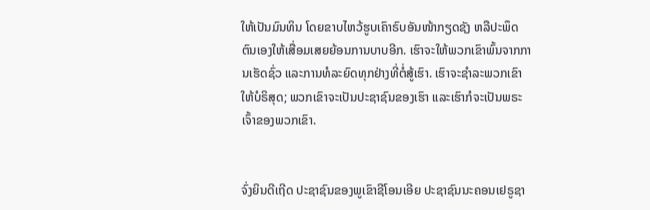ໃຫ້ເປັນມົນທິນ ໂດຍຂາບໄຫວ້ຮູບເຄົາຣົບອັນໜ້າກຽດຊັງ ຫລືປະພຶດຕົນເອງໃຫ້ເສື່ອມເສຍຍ້ອນການບາບອີກ. ເຮົາຈະໃຫ້ພວກເຂົາພົ້ນຈາກການເຮັດຊົ່ວ ແລະການທໍລະຍົດທຸກຢ່າງທີ່ຕໍ່ສູ້ເຮົາ. ເຮົາຈະຊຳລະພວກເຂົາໃຫ້ບໍຣິສຸດ; ພວກເຂົາຈະເປັນປະຊາຊົນຂອງເຮົາ ແລະເຮົາກໍຈະເປັນພຣະເຈົ້າຂອງພວກເຂົາ.


ຈົ່ງຍິນດີເຖີດ ປະຊາຊົນຂອງພູເຂົາຊີໂອນເອີຍ ປະຊາຊົນນະຄອນເຢຣູຊາ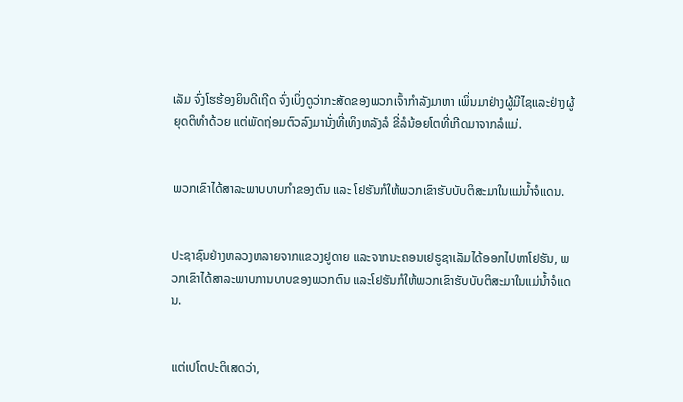ເລັມ ຈົ່ງໂຮຮ້ອງຍິນດີເຖີດ ຈົ່ງເບິ່ງດູວ່າກະສັດຂອງພວກເຈົ້າກຳລັງມາຫາ ເພິ່ນມາຢ່າງຜູ້ມີໄຊແລະຢ່າງຜູ້ຍຸດຕິທຳດ້ວຍ ແຕ່ພັດຖ່ອມຕົວລົງມານັ່ງທີ່ເທິງຫລັງລໍ ຂີ່ລໍນ້ອຍໂຕທີ່ເກີດມາຈາກລໍແມ່.


ພວກເຂົາໄດ້ສາລະພາບບາບກຳຂອງຕົນ ແລະ ໂຢຮັນກໍໃຫ້ພວກເຂົາຮັບບັບຕິສະມາໃນແມ່ນໍ້າຈໍແດນ.


ປະຊາຊົນຢ່າງຫລວງຫລາຍຈາກແຂວງຢູດາຍ ແລະຈາກນະຄອນເຢຣູຊາເລັມໄດ້ອອກໄປຫາໂຢຮັນ, ພວກເຂົາໄດ້ສາລະພາບການບາບຂອງພວກຕົນ ແລະໂຢຮັນກໍໃຫ້ພວກເຂົາຮັບບັບຕິສະມາໃນແມ່ນໍ້າຈໍແດນ.


ແຕ່ເປໂຕປະຕິເສດວ່າ,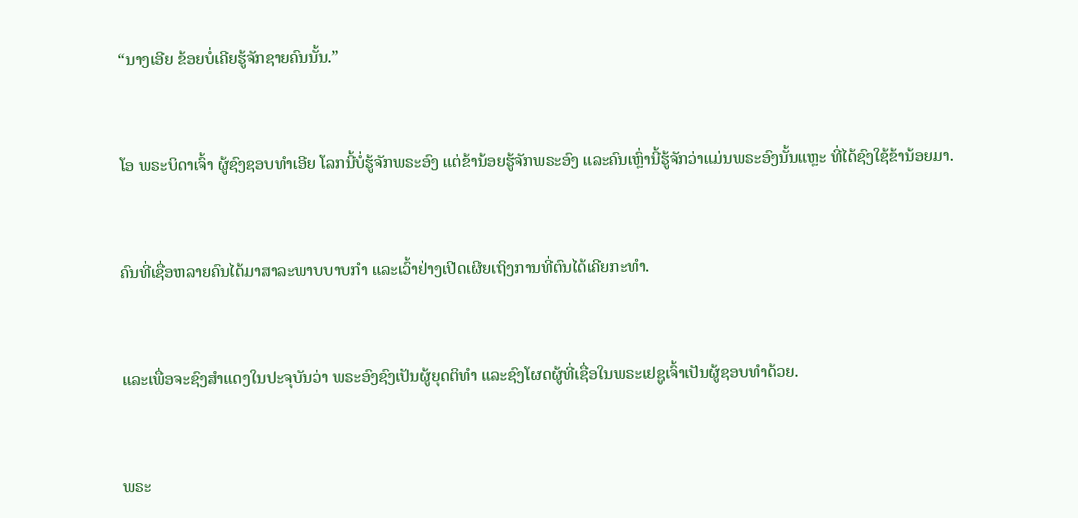“ນາງເອີຍ ຂ້ອຍບໍ່ເຄີຍຮູ້ຈັກຊາຍຄົນນັ້ນ.”


ໂອ ພຣະບິດາເຈົ້າ ຜູ້ຊົງຊອບທຳເອີຍ ໂລກນີ້ບໍ່ຮູ້ຈັກພຣະອົງ ແຕ່ຂ້ານ້ອຍຮູ້ຈັກພຣະອົງ ແລະຄົນເຫຼົ່ານີ້ຮູ້ຈັກວ່າແມ່ນພຣະອົງນັ້ນແຫຼະ ທີ່ໄດ້ຊົງໃຊ້ຂ້ານ້ອຍມາ.


ຄົນທີ່ເຊື່ອຫລາຍຄົນໄດ້ມາສາລະພາບບາບກຳ ແລະເວົ້າຢ່າງເປີດເຜີຍເຖິງການທີ່ຕົນໄດ້ເຄີຍກະທຳ.


ແລະເພື່ອຈະຊົງສຳແດງໃນປະຈຸບັນວ່າ ພຣະອົງຊົງເປັນຜູ້ຍຸດຕິທຳ ແລະຊົງໂຜດຜູ້ທີ່ເຊື່ອໃນພຣະເຢຊູເຈົ້າເປັນຜູ້ຊອບທຳດ້ວຍ.


ພຣະ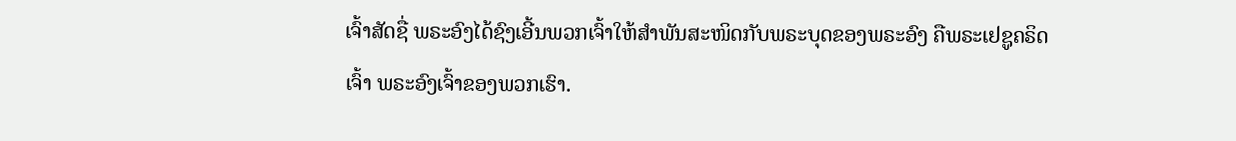ເຈົ້າສັດຊື່ ພຣະອົງໄດ້ຊົງເອີ້ນພວກເຈົ້າໃຫ້ສຳພັນສະໜິດກັບພຣະບຸດຂອງພຣະອົງ ຄືພຣະເຢຊູຄຣິດເຈົ້າ ພຣະອົງເຈົ້າຂອງພວກເຮົາ.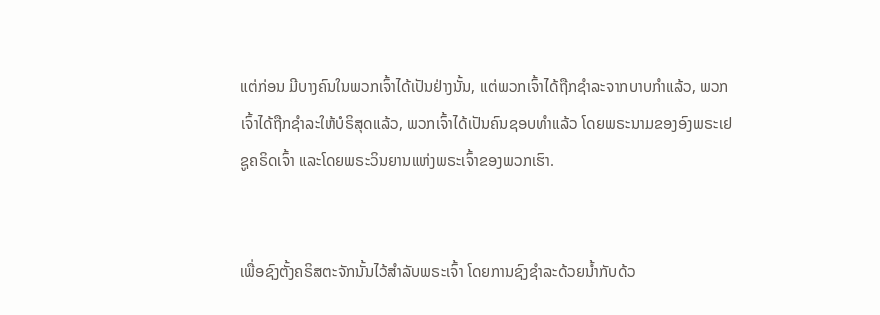ແຕ່ກ່ອນ ມີບາງຄົນໃນພວກເຈົ້າໄດ້ເປັນຢ່າງນັ້ນ, ແຕ່ພວກເຈົ້າໄດ້ຖືກຊຳລະຈາກບາບກຳແລ້ວ, ພວກເຈົ້າໄດ້ຖືກຊຳລະໃຫ້ບໍຣິສຸດແລ້ວ, ພວກເຈົ້າໄດ້ເປັນຄົນຊອບທຳແລ້ວ ໂດຍພຣະນາມຂອງອົງພຣະເຢຊູຄຣິດເຈົ້າ ແລະໂດຍພຣະວິນຍານແຫ່ງພຣະເຈົ້າຂອງພວກເຮົາ.


ເພື່ອຊົງຕັ້ງຄຣິສຕະຈັກນັ້ນໄວ້ສຳລັບພຣະເຈົ້າ ໂດຍການຊົງຊຳລະດ້ວຍນໍ້າກັບດ້ວ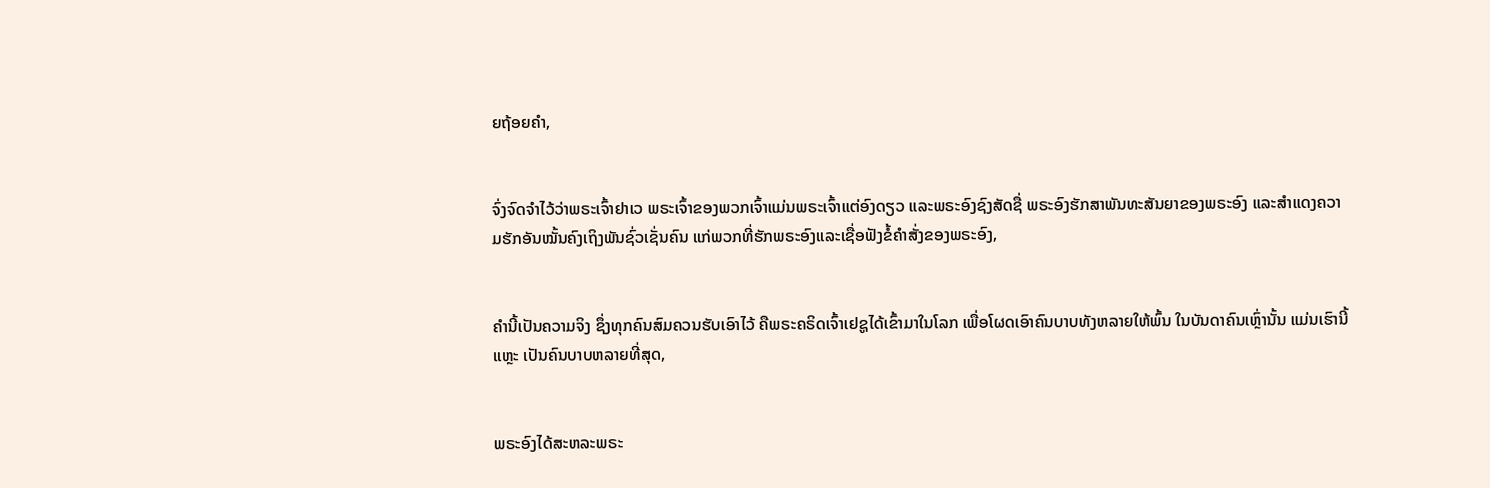ຍຖ້ອຍຄຳ,


ຈົ່ງຈົດຈຳໄວ້ວ່າພຣະເຈົ້າຢາເວ ພຣະເຈົ້າຂອງພວກເຈົ້າແມ່ນພຣະເຈົ້າແຕ່ອົງດຽວ ແລະພຣະອົງຊົງສັດຊື່ ພຣະອົງຮັກສາພັນທະສັນຍາຂອງພຣະອົງ ແລະສຳແດງຄວາມຮັກອັນໝັ້ນຄົງເຖິງພັນຊົ່ວເຊັ່ນຄົນ ແກ່ພວກທີ່ຮັກພຣະອົງແລະເຊື່ອຟັງຂໍ້ຄຳສັ່ງຂອງພຣະອົງ,


ຄຳນີ້ເປັນຄວາມຈິງ ຊຶ່ງທຸກຄົນສົມຄວນຮັບເອົາໄວ້ ຄືພຣະຄຣິດເຈົ້າເຢຊູໄດ້ເຂົ້າມາໃນໂລກ ເພື່ອໂຜດເອົາຄົນບາບທັງຫລາຍໃຫ້ພົ້ນ ໃນບັນດາຄົນເຫຼົ່ານັ້ນ ແມ່ນເຮົານີ້ແຫຼະ ເປັນຄົນບາບຫລາຍທີ່ສຸດ,


ພຣະອົງໄດ້ສະຫລະພຣະ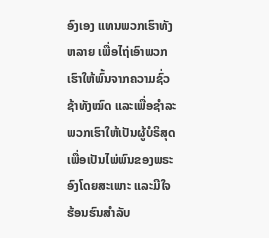ອົງເອງ ແທນພວກເຮົາທັງຫລາຍ ເພື່ອໄຖ່ເອົາພວກເຮົາໃຫ້ພົ້ນຈາກຄວາມຊົ່ວຊ້າທັງໝົດ ແລະເພື່ອຊຳລະພວກເຮົາໃຫ້ເປັນຜູ້ບໍຣິສຸດ ເພື່ອເປັນໄພ່ພົນຂອງພຣະອົງໂດຍສະເພາະ ແລະມີໃຈຮ້ອນຮົນສຳລັບ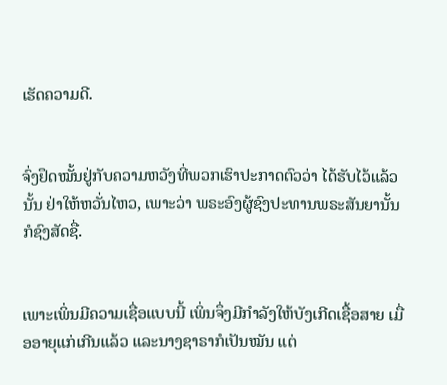ເຮັດຄວາມດີ.


ຈົ່ງຢຶດໝັ້ນຢູ່ກັບຄວາມຫວັງທີ່ພວກເຮົາປະກາດຕົວວ່າ ໄດ້ຮັບໄວ້ແລ້ວນັ້ນ ຢ່າໃຫ້ຫວັ່ນໄຫວ, ເພາະວ່າ ພຣະອົງຜູ້ຊົງປະທານພຣະສັນຍານັ້ນກໍຊົງສັດຊື່.


ເພາະເພິ່ນມີຄວາມເຊື່ອແບບນີ້ ເພິ່ນຈຶ່ງມີກຳລັງໃຫ້ບັງເກີດເຊື້ອສາຍ ເມື່ອອາຍຸແກ່ເກີນແລ້ວ ແລະນາງຊາຣາກໍເປັນໝັນ ແຕ່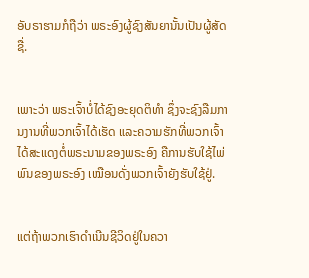ອັບຣາຮາມກໍຖືວ່າ ພຣະອົງຜູ້ຊົງສັນຍານັ້ນເປັນຜູ້ສັດຊື່.


ເພາະວ່າ ພຣະເຈົ້າບໍ່ໄດ້ຊົງອະຍຸດຕິທຳ ຊຶ່ງຈະຊົງລືມການງານທີ່ພວກເຈົ້າໄດ້ເຮັດ ແລະຄວາມຮັກທີ່ພວກເຈົ້າໄດ້ສະແດງຕໍ່ພຣະນາມຂອງພຣະອົງ ຄືການຮັບໃຊ້ໄພ່ພົນຂອງພຣະອົງ ເໝືອນດັ່ງພວກເຈົ້າຍັງຮັບໃຊ້ຢູ່.


ແຕ່ຖ້າພວກເຮົາດຳເນີນຊີວິດຢູ່ໃນຄວາ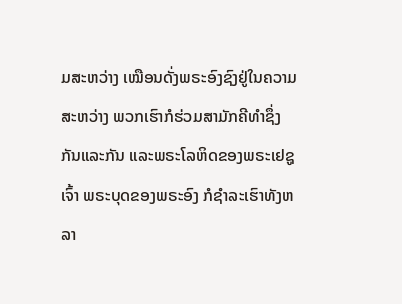ມສະຫວ່າງ ເໝືອນດັ່ງພຣະອົງຊົງຢູ່ໃນຄວາມສະຫວ່າງ ພວກເຮົາກໍຮ່ວມສາມັກຄີທຳຊຶ່ງກັນແລະກັນ ແລະພຣະໂລຫິດຂອງພຣະເຢຊູເຈົ້າ ພຣະບຸດຂອງພຣະອົງ ກໍຊຳລະເຮົາທັງຫລາ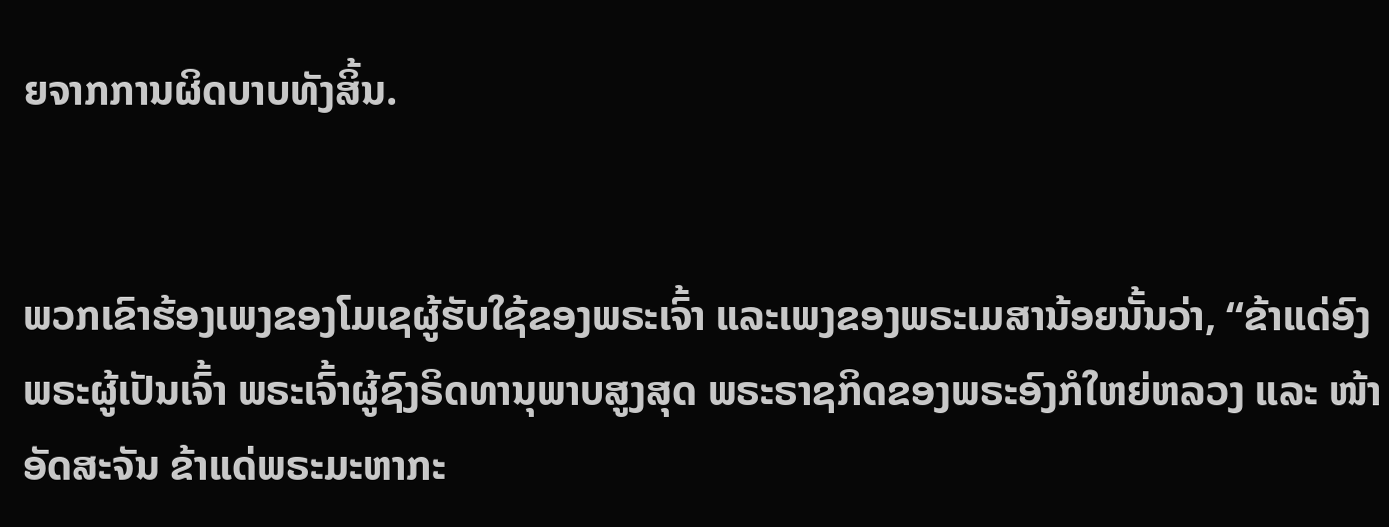ຍຈາກການຜິດບາບທັງສິ້ນ.


ພວກເຂົາຮ້ອງເພງຂອງໂມເຊຜູ້ຮັບໃຊ້ຂອງພຣະເຈົ້າ ແລະເພງຂອງພຣະເມສານ້ອຍນັ້ນວ່າ, “ຂ້າແດ່ອົງພຣະຜູ້ເປັນເຈົ້າ ພຣະເຈົ້າຜູ້ຊົງຣິດທານຸພາບສູງສຸດ ພຣະຣາຊກິດຂອງພຣະອົງກໍໃຫຍ່ຫລວງ ແລະ ໜ້າອັດສະຈັນ ຂ້າແດ່ພຣະມະຫາກະ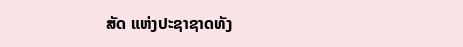ສັດ ແຫ່ງປະຊາຊາດທັງ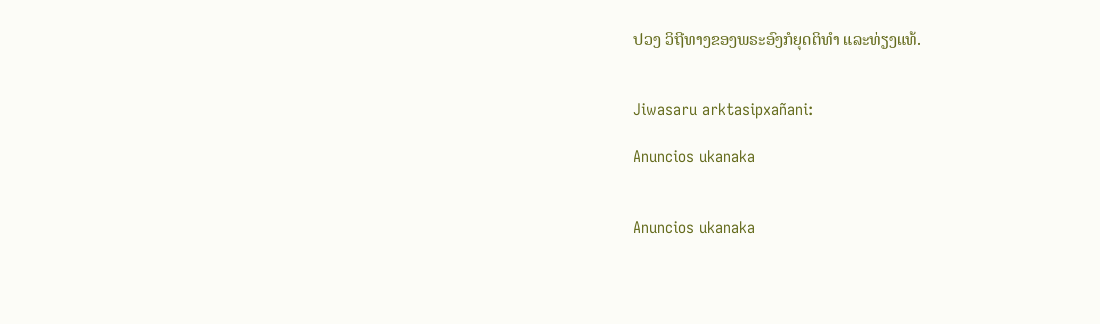ປວງ ວິຖີທາງຂອງພຣະອົງກໍຍຸດຕິທຳ ແລະທ່ຽງແທ້.


Jiwasaru arktasipxañani:

Anuncios ukanaka


Anuncios ukanaka